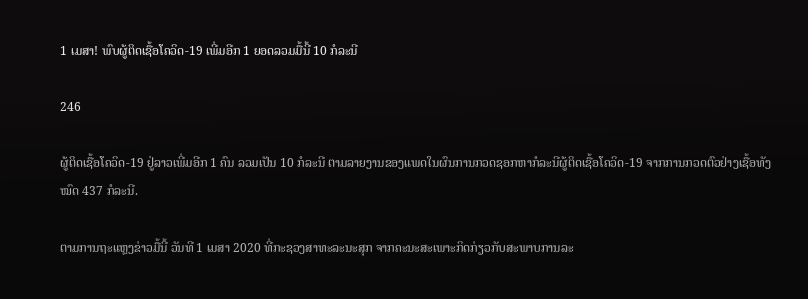1 ເມສາ! ພົບຜູ້ຕິດເຊື້ອໂຄວິດ-19 ເພີ່ມອີກ 1 ຍອດລວມມື້ນີ້ 10 ກໍລະນີ

246

ຜູ້ຕິດເຊື້ອໂຄວິດ-19 ຢູ່ລາວເພີ່ມອີກ 1 ຄົນ ລວມເປັນ 10 ກໍລະນີ ຕາມລາຍງານຂອງແພດໃນຜົນການກວດຊອກຫາກໍລະນີຜູ້ຕິດເຊື້ອໂຄວິດ-19 ຈາກການກວດຕົວຢ່າງເຊື້ອທັງໝົດ 437 ກໍລະນີ.

ຕາມການຖະແຫຼງຂ່າວມື້ນີ້ ວັນທີ 1 ເມສາ 2020 ທີ່ກະຊວງສາທະລະນະສຸກ ຈາກຄະນະສະເພາະກິດກ່ຽວກັບສະພາບການລະ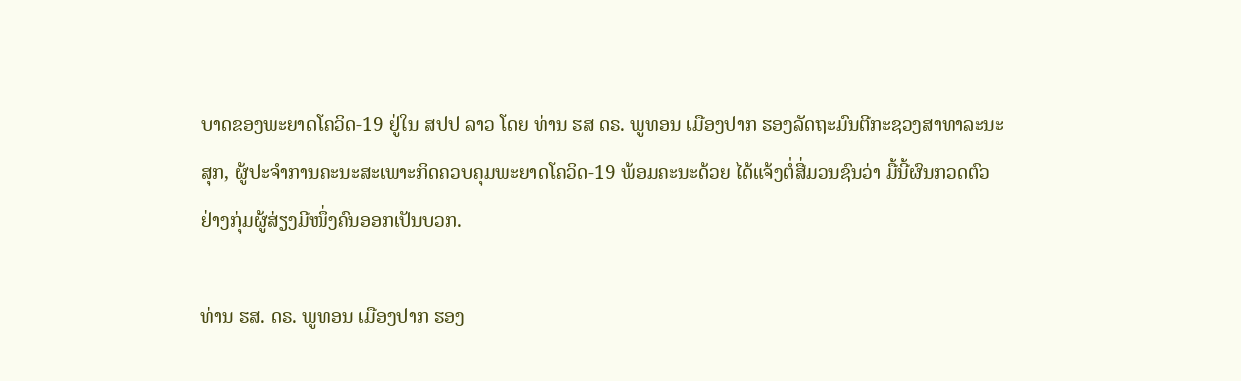ບາດຂອງພະຍາດໂຄວິດ-19 ຢູ່ໃນ ສປປ ລາວ ໂດຍ ທ່ານ ຮສ ດຣ. ພູທອນ ເມືອງປາກ ຮອງລັດຖະມົນຕີກະຊວງສາທາລະນະສຸກ, ຜູ້ປະຈຳການຄະນະສະເພາະກິດຄວບຄຸມພະຍາດໂຄວິດ-19 ພ້ອມຄະນະດ້ວຍ ໄດ້ແຈ້ງຕໍ່ສື່ມວນຊົນວ່າ ມື້ນີ້ຜົນກວດຕົວຢ່າງກຸ່ມຜູ້ສ່ຽງມີໜຶ່ງຄົນອອກເປັນບວກ.

ທ່ານ ຮສ. ດຣ. ພູທອນ ເມືອງປາກ ຮອງ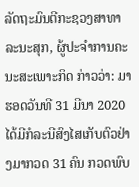ລັດຖະມົນຕີກະຊວງສາທາລະນະສຸກ, ຜູ້ປະຈໍາການຄະນະສະເພາະກິດ ກ່າວວ່າ: ມາຮອດວັນທີ 31 ມີນາ 2020 ໄດ້ມີກໍລະນີສົງໄສເກັບຕົວຢ່າງມາກວດ 31 ຄົນ ກວດພົບ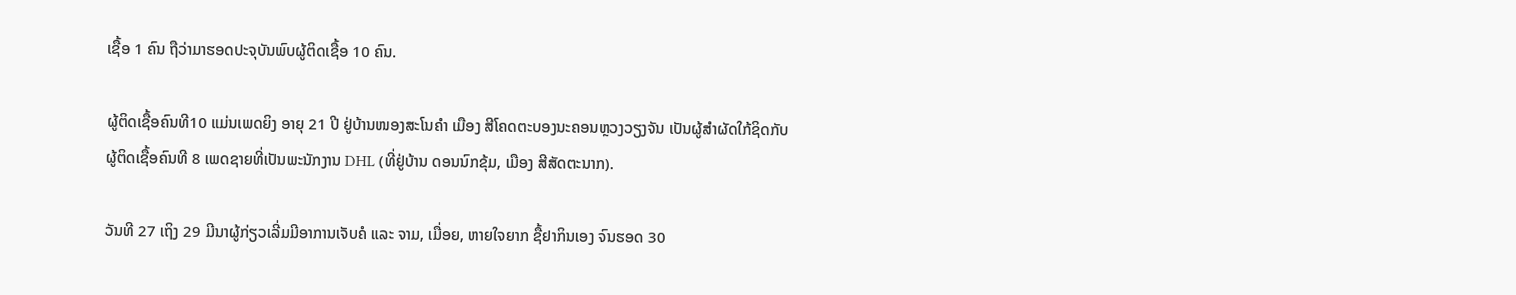ເຊື້ອ 1 ຄົນ ຖືວ່າມາຮອດປະຈຸບັນພົບຜູ້ຕິດເຊື້ອ 10 ຄົນ.

ຜູ້ຕິດເຊື້ອຄົນທີ10 ແມ່ນເພດຍິງ ອາຍຸ 21 ປີ ຢູ່ບ້ານໜອງສະໂນຄຳ ເມືອງ ສີໂຄດຕະບອງນະຄອນຫຼວງວຽງຈັນ ເປັນຜູ້ສຳຜັດໃກ້ຊິດກັບຜູ້ຕິດເຊື້ອຄົນທີ 8 ເພດຊາຍທີ່ເປັນພະນັກງານ DHL (ທີ່ຢູ່ບ້ານ ດອນນົກຂຸ້ມ, ເມືອງ ສີສັດຕະນາກ).

ວັນທີ 27 ເຖິງ 29 ມີນາຜູ້ກ່ຽວເລີ່ມມີອາການເຈັບຄໍ ແລະ ຈາມ, ເມື່ອຍ, ຫາຍໃຈຍາກ ຊື້ຢາກິນເອງ ຈົນຮອດ 30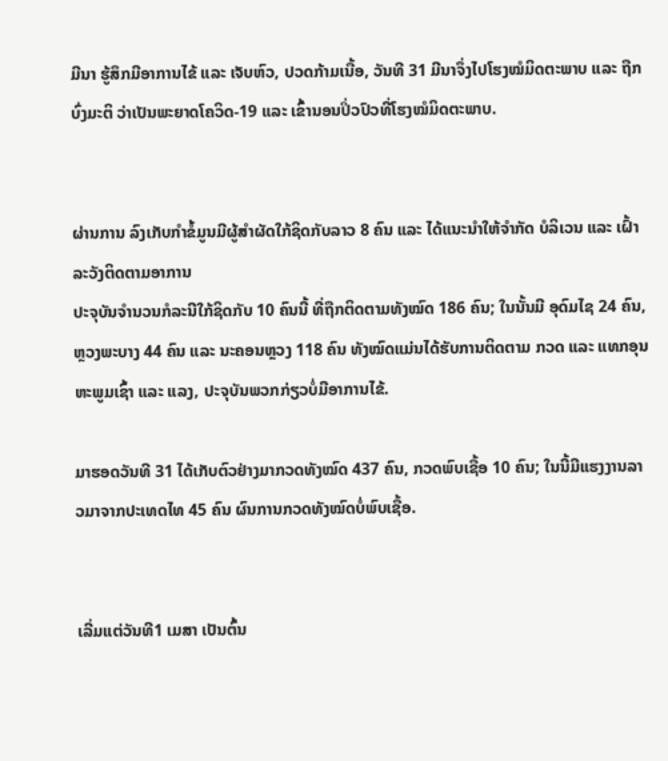ມີນາ ຮູ້ສຶກມີອາການໄຂ້ ແລະ ເຈັບຫົວ, ປວດກ້າມເນື້ອ, ວັນທີ 31 ມີນາຈຶ່ງໄປໂຮງໝໍມິດຕະພາບ ແລະ ຖືກບົ່ງມະຕິ ວ່າເປັນພະຍາດໂຄວິດ-19 ແລະ ເຂົ້ານອນປິ່ວປົວທີ່ໂຮງໝໍມິດຕະພາບ.


ຜ່ານການ ລົງເກັບກຳຂໍ້ມູນມີຜູ້ສຳຜັດໃກ້ຊິດກັບລາວ 8 ຄົນ ແລະ ໄດ້ແນະນຳໃຫ້ຈຳກັດ ບໍລິເວນ ແລະ ເຝົ້າລະວັງຕິດຕາມອາການ
ປະຈຸບັນຈຳນວນກໍລະນີໃກ້ຊິດກັບ 10 ຄົນນີ້ ທີ່ຖືກຕິດຕາມທັງໝົດ 186 ຄົນ; ໃນນັ້ນມີ ອຸດົມໄຊ 24 ຄົນ, ຫຼວງພະບາງ 44 ຄົນ ແລະ ນະຄອນຫຼວງ 118 ຄົນ ທັງໝົດແມ່ນໄດ້ຮັບການຕິດຕາມ ກວດ ແລະ ແທກອຸນຫະພູມເຊົ້າ ແລະ ແລງ, ປະຈຸບັນພວກກ່ຽວບໍ່ມີອາການໄຂ້.

ມາຮອດວັນທີ 31 ໄດ້ເກັບຕົວຢ່າງມາກວດທັງໝົດ 437 ຄົນ, ກວດພົບເຊື້ອ 10 ຄົນ; ໃນນີ້ມີແຮງງານລາວມາຈາກປະເທດໄທ 45 ຄົນ ຜົນການກວດທັງໝົດບໍ່ພົບເຊື້ອ.


ເລີ່ມແຕ່ວັນທີ1 ເມສາ ເປັນຕົ້ນ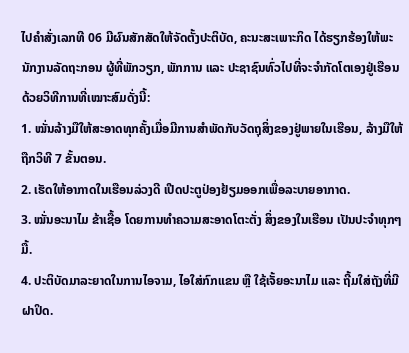ໄປຄຳສັ່ງເລກທີ 06 ມີຜົນສັກສັດໃຫ້ຈັດຕັ້ງປະຕິບັດ, ຄະນະສະເພາະກິດ ໄດ້ຮຽກຮ້ອງໃຫ້ພະນັກງານລັດຖະກອນ ຜູ້ທີ່ພັກວຽກ, ພັກການ ແລະ ປະຊາຊົນທົ່ວໄປທີ່ຈະຈຳກັດໂຕເອງຢູ່ເຮືອນ ດ້ວຍວິທີການທີ່ເໝາະສົມດັ່ງນີ້:
1. ໝັ່ນລ້າງມືໃຫ້ສະອາດທຸກຄັ້ງເມື່ອມີການສຳພັດກັບວັດຖຸສິ່ງຂອງຢູ່ພາຍໃນເຮືອນ, ລ້າງມືໃຫ້ ຖືກວິທີ 7 ຂັ້ນຕອນ.
2. ເຮັດໃຫ້ອາກາດໃນເຮືອນລ່ວງດີ ເປີດປະຕູປ່ອງຢ້ຽມອອກເພື່ອລະບາຍອາກາດ.
3. ໝັ່ນອະນາໄມ ຂ້າເຊື້ອ ໂດຍການທຳຄວາມສະອາດໂຕະຕັ່ງ ສິ່ງຂອງໃນເຮືອນ ເປັນປະຈຳທຸກໆມື້.
4. ປະຕິບັດມາລະຍາດໃນການໄອຈາມ, ໄອໃສ່ກົກແຂນ ຫຼື ໃຊ້ເຈັ້ຍອະນາໄມ ແລະ ຖີ້ມໃສ່ຖັງທີ່ມີຝາປິດ.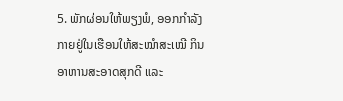5. ພັກຜ່ອນໃຫ້ພຽງພໍ, ອອກກຳລັງກາຍຢູ່ໃນເຮືອນໃຫ້ສະໝໍາສະເໝີ ກິນອາຫານສະອາດສຸກດີ ແລະ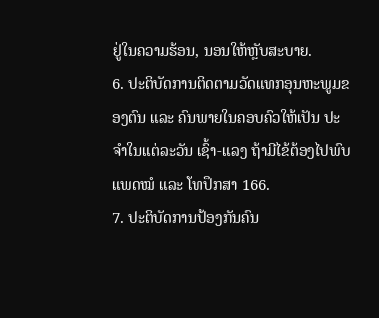ຢູ່ໃນຄວາມຮ້ອນ, ນອນໃຫ້ຫຼັບສະບາຍ.
6. ປະຕິບັດການຕິດຕາມວັດແທກອຸນຫະພູມຂອງຕົນ ແລະ ຄົນພາຍໃນຄອບຄົວໃຫ້ເປັນ ປະຈຳໃນແຕ່ລະວັນ ເຊົ້າ-ແລງ ຖ້າມີໄຂ້ຕ້ອງໄປພົບແພດໝໍ ແລະ ໂທປຶກສາ 166.
7. ປະຕິບັດການປ້ອງກັນຄົນ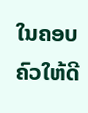ໃນຄອບຄົວໃຫ້ດີ